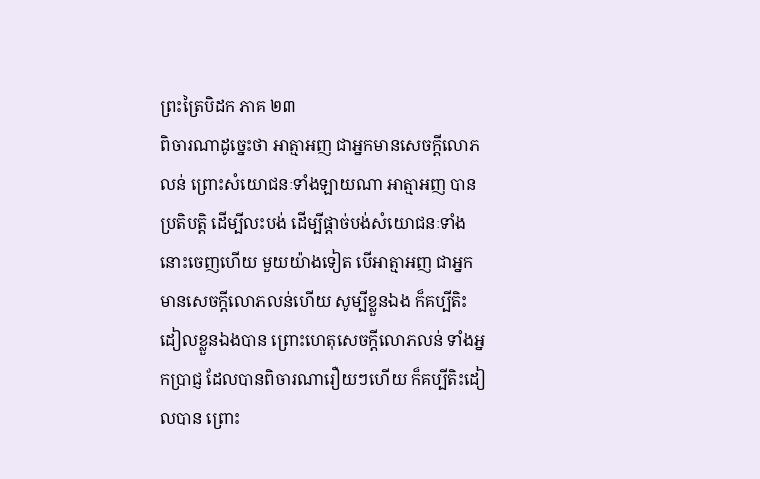ព្រះត្រៃបិដក ភាគ ២៣
ពិចារណាដូច្នេះថា អាត្មាអញ ជាអ្នកមានសេចក្តីលោភលន់ ព្រោះសំយោជនៈទាំងឡាយណា អាត្មាអញ បានប្រតិបត្តិ ដើម្បីលះបង់ ដើម្បីផ្តាច់បង់សំយោជនៈទាំងនោះចេញហើយ មួយយ៉ាងទៀត បើអាត្មាអញ ជាអ្នកមានសេចក្តីលោភលន់ហើយ សូម្បីខ្លួនឯង ក៏គប្បីតិះដៀលខ្លួនឯងបាន ព្រោះហេតុសេចក្តីលោភលន់ ទាំងអ្នកប្រាជ្ញ ដែលបានពិចារណារឿយៗហើយ ក៏គប្បីតិះដៀលបាន ព្រោះ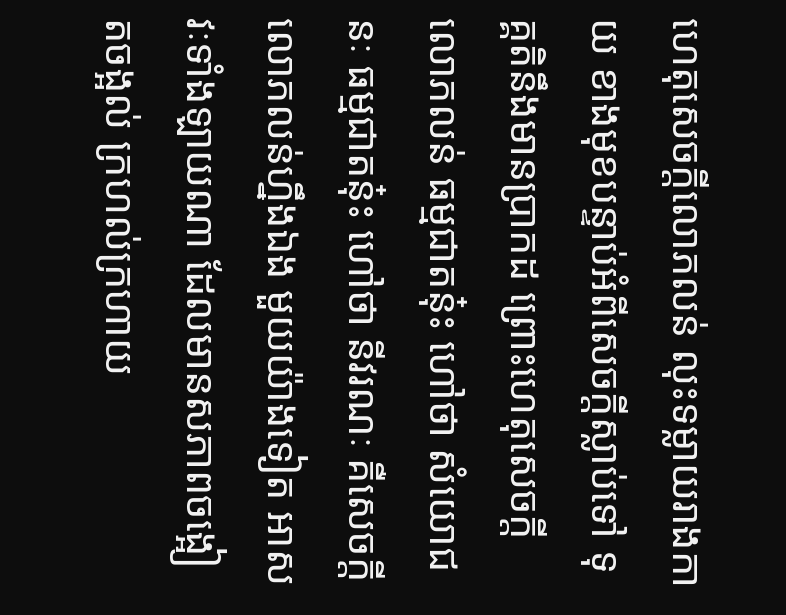ហេតុសេចក្តីលោភលន់ លុះទម្លាយរាងកាយ ខាងមុខបន្ទាប់អំពីសេចក្តីស្លាប់ទៅ ទុគ្គតិនឹងមានប្រាកដ ព្រោះហេតុសេចក្តីលោភលន់ ធម្មជាតនុ៎ះ ហៅថា សំយោជនៈ ធម្មជាតនុ៎ះ ហៅថា នីវរណៈ គឺសេចក្តីលោភលន់ហ្នឹងឯង មួយយ៉ាងទៀត អាសវៈទាំងឡាយណា ដែលមានសភាពចង្អៀតចង្អល់ ក្រហល់ក្រហាយ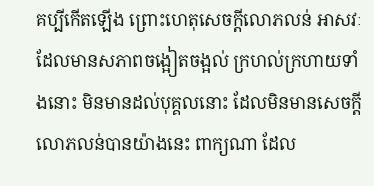គប្បីកើតឡើង ព្រោះហេតុសេចក្តីលោភលន់ អាសវៈដែលមានសភាពចង្អៀតចង្អល់ ក្រហល់ក្រហាយទាំងនោះ មិនមានដល់បុគ្គលនោះ ដែលមិនមានសេចក្តីលោភលន់បានយ៉ាងនេះ ពាក្យណា ដែល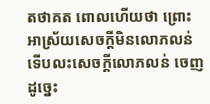តថាគត ពោលហើយថា ព្រោះអាស្រ័យសេចក្តីមិនលោភលន់ ទើបលះសេចក្តីលោភលន់ ចេញដូច្នេះ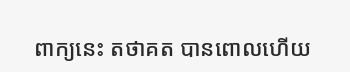ពាក្យនេះ តថាគត បានពោលហើយ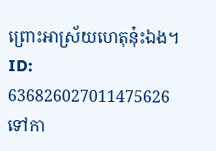ព្រោះអាស្រ័យហេតុនុ៎ះឯង។
ID: 636826027011475626
ទៅកា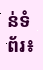ន់ទំព័រ៖